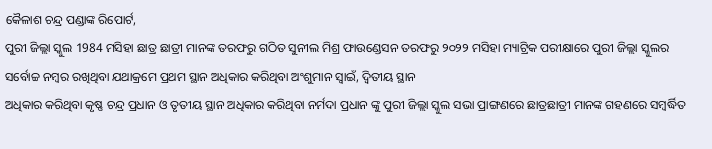କୈଳାଶ ଚନ୍ଦ୍ର ପଣ୍ଡାଙ୍କ ରିପୋର୍ଟ,
ପୁରୀ ଜିଲ୍ଲା ସ୍କୁଲ 1984 ମସିହା ଛାତ୍ର ଛାତ୍ରୀ ମାନଙ୍କ ତରଫରୁ ଗଠିତ ସୁନୀଲ ମିଶ୍ର ଫାଉଣ୍ଡେସନ ତରଫରୁ ୨୦୨୨ ମସିହା ମ୍ୟାଟ୍ରିକ ପରୀକ୍ଷାରେ ପୁରୀ ଜିଲ୍ଲା ସ୍କୁଲର ସର୍ବୋଚ୍ଚ ନମ୍ବର ରଖିଥିବା ଯଥାକ୍ରମେ ପ୍ରଥମ ସ୍ଥାନ ଅଧିକାର କରିଥିବା ଅଂଶୁମାନ ସ୍ବାଇଁ, ଦ୍ବିତୀୟ ସ୍ଥାନ
ଅଧିକାର କରିଥିବା କୃଷ୍ଣ ଚନ୍ଦ୍ର ପ୍ରଧାନ ଓ ତୃତୀୟ ସ୍ଥାନ ଅଧିକାର କରିଥିବା ନର୍ମଦା ପ୍ରଧାନ ଙ୍କୁ ପୁରୀ ଜିଲ୍ଲା ସ୍କୁଲ ସଭା ପ୍ରାଙ୍ଗଣରେ ଛାତ୍ରଛାତ୍ରୀ ମାନଙ୍କ ଗହଣରେ ସମ୍ବର୍ଦ୍ଧିତ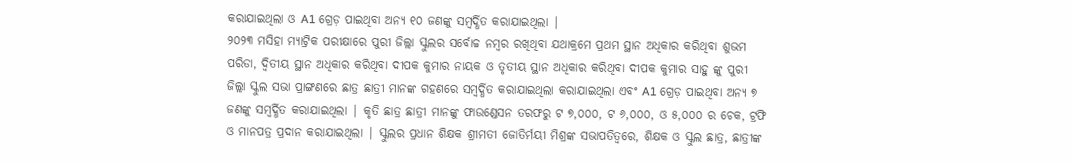କରାଯାଇଥିଲା ଓ A1 ଗ୍ରେଡ଼ ପାଇଥିବା ଅନ୍ୟ ୧୦ ଜଣଙ୍କୁ ସମ୍ବର୍ଦ୍ଧିତ କରାଯାଇଥିଲା |
୨୦୨୩ ମସିହା ମ୍ୟାଟ୍ରିକ ପରୀକ୍ଷାରେ ପୁରୀ ଜିଲ୍ଲା ସ୍କୁଲର ସର୍ବୋଚ୍ଚ ନମ୍ବର ରଖିଥିବା ଯଥାକ୍ରମେ ପ୍ରଥମ ସ୍ଥାନ ଅଧିକାର କରିଥିବା ଶୁଭମ ପରିଡା, ଦ୍ୱିତୀୟ ସ୍ଥାନ ଅଧିକାର କରିଥିବା ଦୀପକ କୁମାର ନାୟକ ଓ ତୃତୀୟ ସ୍ଥାନ ଅଧିକାର କରିଥିବା ଦୀପକ କୁମାର ସାହୁ ଙ୍କୁ ପୁରୀ
ଜିଲ୍ଲା ସ୍କୁଲ ସଭା ପ୍ରାଙ୍ଗଣରେ ଛାତ୍ର ଛାତ୍ରୀ ମାନଙ୍କ ଗହଣରେ ସମ୍ବର୍ଦ୍ଧିତ କରାଯାଇଥିଲା କରାଯାଇଥିଲା ଏବଂ A1 ଗ୍ରେଡ଼ ପାଇଥିବା ଅନ୍ୟ ୭ ଜଣଙ୍କୁ ସମ୍ବର୍ଦ୍ଧିତ କରାଯାଇଥିଲା | କୃତି ଛାତ୍ର ଛାତ୍ରୀ ମାନଙ୍କୁ ଫାଉଣ୍ଡେସନ ତରଫରୁ ଟ ୭,୦୦୦, ଟ ୬,୦୦୦, ଓ ୫,୦୦୦ ର ଚେକ, ଟ୍ରଫି ଓ ମାନପତ୍ର ପ୍ରଦାନ କରାଯାଇଥିଲା | ସ୍କୁଲର ପ୍ରଧାନ ଶିକ୍ଷକ ଶ୍ରୀମତୀ ଜୋତିର୍ମୟୀ ମିଶ୍ରଙ୍କ ସଭାପତିତ୍ବରେ, ଶିକ୍ଷକ ଓ ସ୍କୁଲ ଛାତ୍ର, ଛାତ୍ରୀଙ୍କ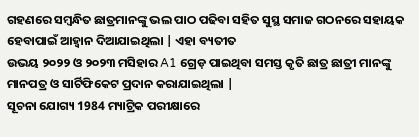ଗହଣରେ ସମ୍ବନ୍ଧିତ ଛାତ୍ରମାନଙ୍କୁ ଭଲ ପାଠ ପଢିବା ସହିତ ସୁସ୍ଥ ସମାଜ ଗଠନରେ ସହାୟକ ହେବାପାଇଁ ଆହ୍ବାନ ଦିଆଯାଇଥିଲା | ଏହା ବ୍ୟତୀତ
ଉଭୟ ୨୦୨୨ ଓ ୨୦୨୩ ମସିହାର A1 ଗ୍ରେଡ଼ ପାଇଥିବା ସମସ୍ତ କୃତି ଛାତ୍ର ଛାତ୍ରୀ ମାନଙ୍କୁ ମାନପତ୍ର ଓ ସାର୍ଟିଫିକେଟ ପ୍ରଦାନ କରାଯାଇଥିଲା |
ସୂଚନା ଯୋଗ୍ୟ 1984 ମ୍ୟାଟ୍ରିକ ପରୀକ୍ଷାରେ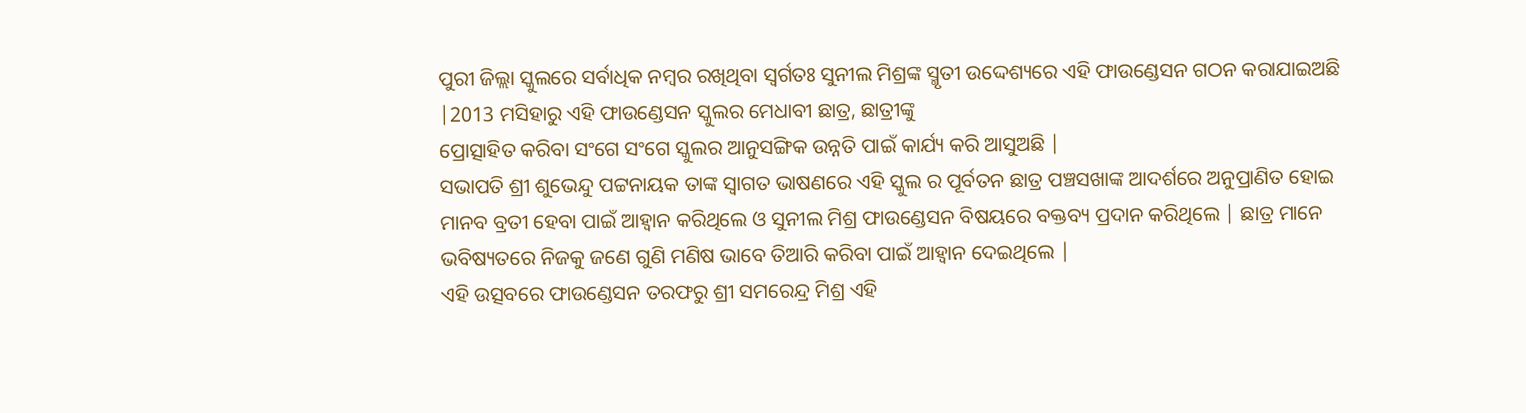ପୁରୀ ଜିଲ୍ଲା ସ୍କୁଲରେ ସର୍ବାଧିକ ନମ୍ବର ରଖିଥିବା ସ୍ବର୍ଗତଃ ସୁନୀଲ ମିଶ୍ରଙ୍କ ସ୍ମୃତୀ ଉଦ୍ଦେଶ୍ୟରେ ଏହି ଫାଉଣ୍ଡେସନ ଗଠନ କରାଯାଇଅଛି |2013 ମସିହାରୁ ଏହି ଫାଉଣ୍ଡେସନ ସ୍କୁଲର ମେଧାବୀ ଛାତ୍ର, ଛାତ୍ରୀଙ୍କୁ
ପ୍ରୋତ୍ସାହିତ କରିବା ସଂଗେ ସଂଗେ ସ୍କୁଲର ଆନୁସଙ୍ଗିକ ଉନ୍ନତି ପାଇଁ କାର୍ଯ୍ୟ କରି ଆସୁଅଛି |
ସଭାପତି ଶ୍ରୀ ଶୁଭେନ୍ଦୁ ପଟ୍ଟନାୟକ ତାଙ୍କ ସ୍ବାଗତ ଭାଷଣରେ ଏହି ସ୍କୁଲ ର ପୂର୍ବତନ ଛାତ୍ର ପଞ୍ଚସଖାଙ୍କ ଆଦର୍ଶରେ ଅନୁପ୍ରାଣିତ ହୋଇ ମାନବ ବ୍ରତୀ ହେବା ପାଇଁ ଆହ୍ବାନ କରିଥିଲେ ଓ ସୁନୀଲ ମିଶ୍ର ଫାଉଣ୍ଡେସନ ବିଷୟରେ ବକ୍ତବ୍ୟ ପ୍ରଦାନ କରିଥିଲେ | ଛାତ୍ର ମାନେ
ଭବିଷ୍ୟତରେ ନିଜକୁ ଜଣେ ଗୁଣି ମଣିଷ ଭାବେ ତିଆରି କରିବା ପାଇଁ ଆହ୍ବାନ ଦେଇଥିଲେ |
ଏହି ଉତ୍ସବରେ ଫାଉଣ୍ଡେସନ ତରଫରୁ ଶ୍ରୀ ସମରେନ୍ଦ୍ର ମିଶ୍ର ଏହି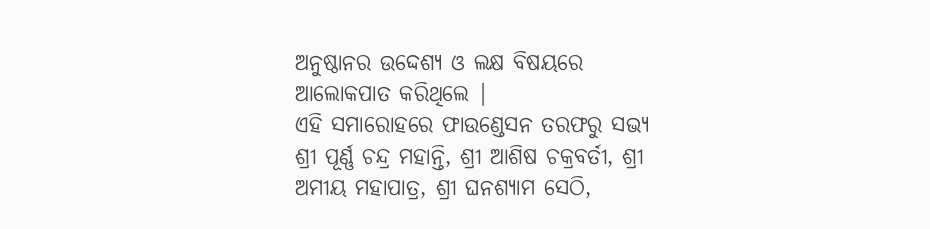ଅନୁଷ୍ଠାନର ଉଦ୍ଦେଶ୍ୟ ଓ ଲକ୍ଷ ବିଷୟରେ ଆଲୋକପାତ କରିଥିଲେ |
ଏହି ସମାରୋହରେ ଫାଉଣ୍ଡେସନ ତରଫରୁ ସଭ୍ୟ ଶ୍ରୀ ପୂର୍ଣ୍ଣ ଚନ୍ଦ୍ର ମହାନ୍ତି, ଶ୍ରୀ ଆଶିଷ ଚକ୍ରବର୍ତୀ, ଶ୍ରୀ ଅମୀୟ ମହାପାତ୍ର, ଶ୍ରୀ ଘନଶ୍ୟାମ ସେଠି,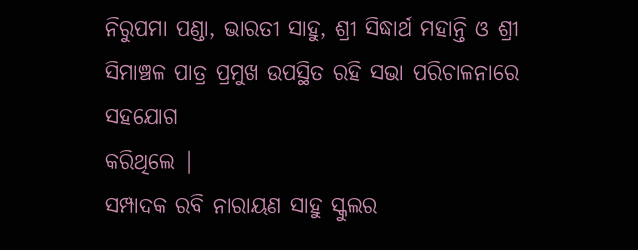ନିରୁପମା ପଣ୍ଡା, ଭାରତୀ ସାହୁ, ଶ୍ରୀ ସିଦ୍ଧାର୍ଥ ମହାନ୍ତି ଓ ଶ୍ରୀ ସିମାଞ୍ଚଳ ପାତ୍ର ପ୍ରମୁଖ ଉପସ୍ଥିତ ରହି ସଭା ପରିଚାଳନାରେ ସହଯୋଗ
କରିଥିଲେ |
ସମ୍ପାଦକ ରବି ନାରାୟଣ ସାହୁ ସ୍କୁଲର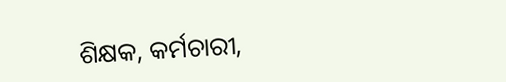ଶିକ୍ଷକ, କର୍ମଚାରୀ,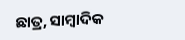ଛାତ୍ର, ସାମ୍ବାଦିକ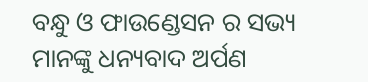ବନ୍ଧୁ ଓ ଫାଉଣ୍ଡେସନ ର ସଭ୍ୟ ମାନଙ୍କୁ ଧନ୍ୟବାଦ ଅର୍ପଣ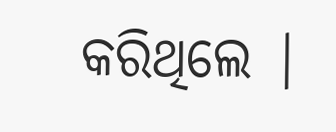କରିଥିଲେ |